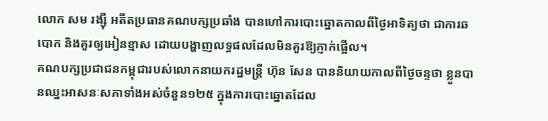លោក សម រង្ស៊ី អតីតប្រធានគណបក្សប្រឆាំង បានហៅការបោះឆ្នោតកាលពីថ្ងៃអាទិត្យថា ជាការឆបោក និងគួរឲ្យអៀនខ្មាស ដោយបង្ហាញលទ្ធផលដែលមិនគួរឱ្យភ្ញាក់ផ្អើល។
គណបក្សប្រជាជនកម្ពុជារបស់លោកនាយករដ្ឋមន្រ្តី ហ៊ុន សែន បាននិយាយកាលពីថ្ងៃចន្ទថា ខ្លួនបានឈ្នះអាសនៈសភាទាំងអស់ចំនួន១២៥ ក្នុងការបោះឆ្នោតដែល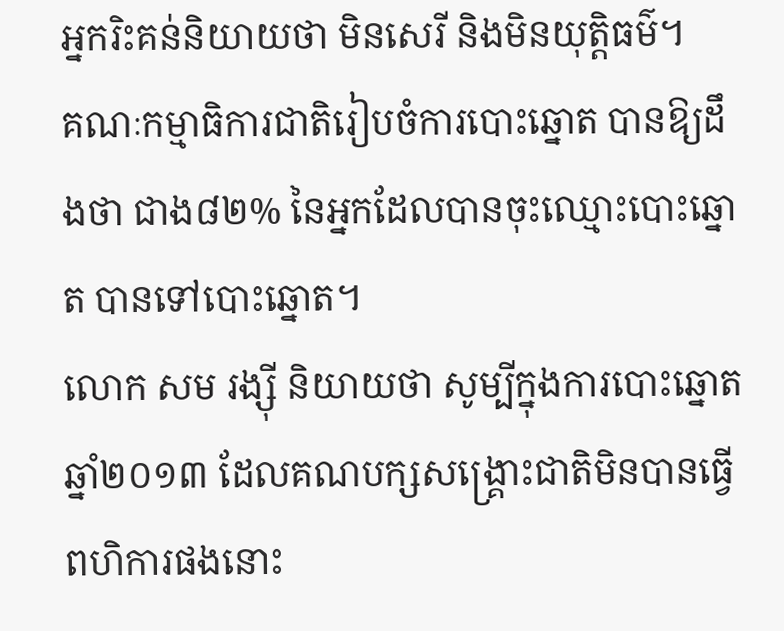អ្នករិះគន់និយាយថា មិនសេរី និងមិនយុត្តិធម៌។
គណៈកម្មាធិការជាតិរៀបចំការបោះឆ្នោត បានឱ្យដឹងថា ជាង៨២% នៃអ្នកដែលបានចុះឈ្មោះបោះឆ្នោត បានទៅបោះឆ្នោត។
លោក សម រង្ស៊ី និយាយថា សូម្បីក្នុងការបោះឆ្នោតឆ្នាំ២០១៣ ដែលគណបក្សសង្គ្រោះជាតិមិនបានធ្វើពហិការផងនោះ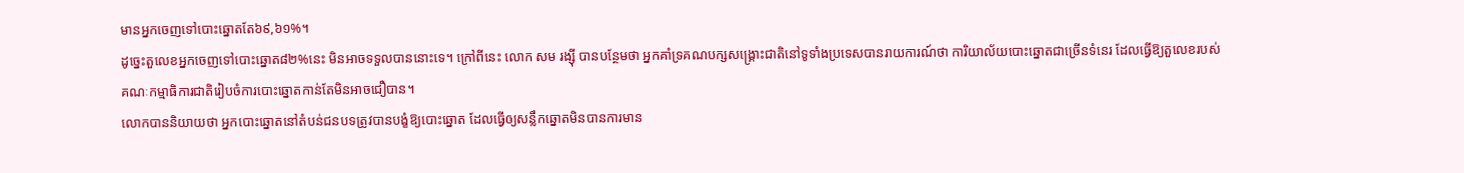មានអ្នកចេញទៅបោះឆ្នោតតែ៦៩,៦១%។
ដូច្នេះតួលេខអ្នកចេញទៅបោះឆ្នោត៨២%នេះ មិនអាចទទួលបាននោះទេ។ ក្រៅពីនេះ លោក សម រង្ស៊ី បានបន្ថែមថា អ្នកគាំទ្រគណបក្សសង្គ្រោះជាតិនៅទូទាំងប្រទេសបានរាយការណ៍ថា ការិយាល័យបោះឆ្នោតជាច្រើនទំនេរ ដែលធ្វើឱ្យតួលេខរបស់គណៈកម្មាធិការជាតិរៀបចំការបោះឆ្នោតកាន់តែមិនអាចជឿបាន។
លោកបាននិយាយថា អ្នកបោះឆ្នោតនៅតំបន់ជនបទត្រូវបានបង្ខំឱ្យបោះឆ្នោត ដែលធ្វើឲ្យសន្លឹកឆ្នោតមិនបានការមាន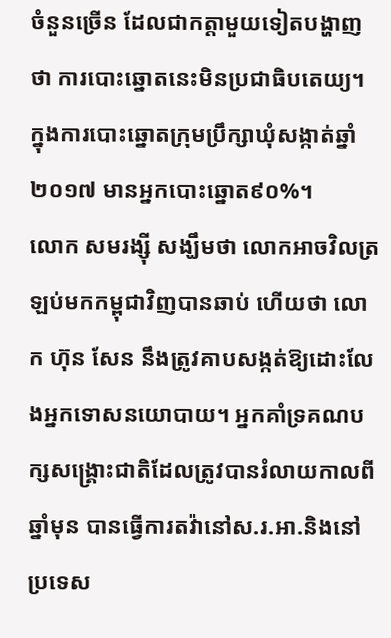ចំនួនច្រើន ដែលជាកត្តាមួយទៀតបង្ហាញថា ការបោះឆ្នោតនេះមិនប្រជាធិបតេយ្យ។
ក្នុងការបោះឆ្នោតក្រុមប្រឹក្សាឃុំសង្កាត់ឆ្នាំ២០១៧ មានអ្នកបោះឆ្នោត៩០%។
លោក សមរង្ស៊ី សង្ឃឹមថា លោកអាចវិលត្រឡប់មកកម្ពុជាវិញបានឆាប់ ហើយថា លោក ហ៊ុន សែន នឹងត្រូវគាបសង្កត់ឱ្យដោះលែងអ្នកទោសនយោបាយ។ អ្នកគាំទ្រគណបក្សសង្គ្រោះជាតិដែលត្រូវបានរំលាយកាលពីឆ្នាំមុន បានធ្វើការតវ៉ានៅស.រ.អា.និងនៅប្រទេស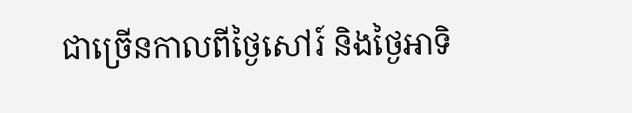ជាច្រើនកាលពីថ្ងៃសៅរ៍ និងថ្ងៃអាទិ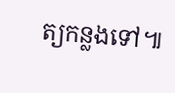ត្យកន្លងទៅ៕